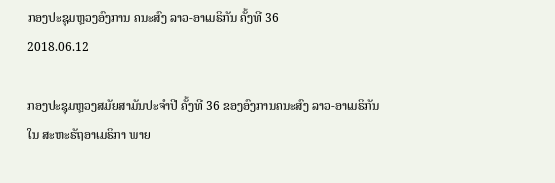ກອງປະຊຸມຫຼວງອົງການ ຄນະສົງ ລາວ-ອາເມຣິກັນ ຄັ້ງທີ 36
2018.06.12

ກອງປະຊຸມຫຼວງສມັຍສາມັນປະຈຳປີ ຄັ້ງທີ 36 ຂອງອົງການຄນະສົງ ລາວ-ອາເມຣິກັນ ໃນ ສະຫະຣັຖອາເມຣິກາ ພາຍ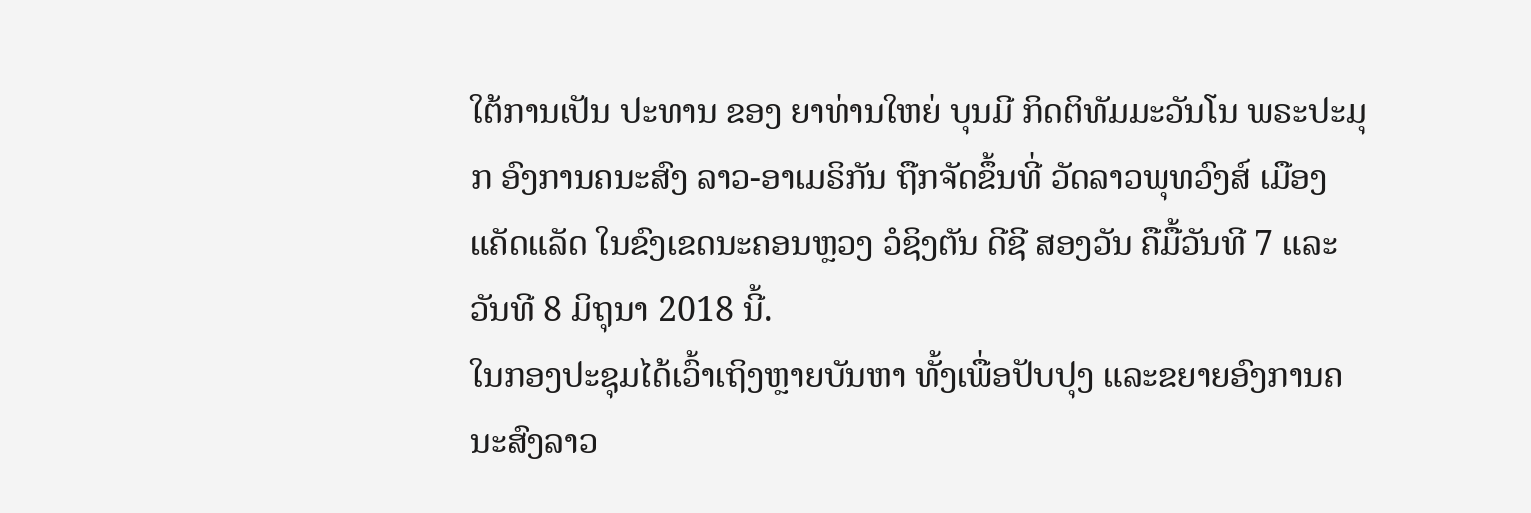ໃຕ້ການເປັນ ປະທານ ຂອງ ຍາທ່ານໃຫຍ່ ບຸນມີ ກິດຕິທັມມະວັນໂນ ພຣະປະມຸກ ອົງການຄນະສົງ ລາວ-ອາເມຣິກັນ ຖືກຈັດຂຶ້ນທີ່ ວັດລາວພຸທວົງສ໌ ເມືອງແຄັດແລັດ ໃນຂົງເຂດນະຄອນຫຼວງ ວໍຊິງຕັນ ດີຊີ ສອງວັນ ຄືມື້ວັນທີ 7 ແລະ ວັນທີ 8 ມິຖຸນາ 2018 ນີ້.
ໃນກອງປະຊຸມໄດ້ເວົ້າເຖິງຫຼາຍບັນຫາ ທັ້ງເພື່ອປັບປຸງ ແລະຂຍາຍອົງການຄນະສົງລາວ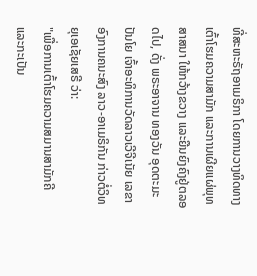ທີ່ສະຫະຣັຖອາເມຣິກາ ໂດຍການວາງທິດທາງ ເຕົ້າໂຮມຄວາມສາມັກ ແລະການເຜີຍແຜ່ພຸທສາສນາ ໃຫ້ກວ້າງຂວາງ ແລະຍືນຍົງຄົງຢູ່ຕລອດໄປ, ດັ່ງ ພຣະອາຈານ ທອງວັນ ອຸດຕະມະປັນໂຍ ເຈົ້າອະທິການວັດລາວເວີຈີເນັຍ ເລຂາອົງການຄນະສົງ ລາວ-ອາເມຣິກັນ ກ່າວຕໍ່ວິທຍຸເອເຊັຍເສຣີ ວ່າ:
"ເພື່ອການເຕົ້າໂຮມຄວາມສມານສາມັກຄີ ແລະກະເປັນ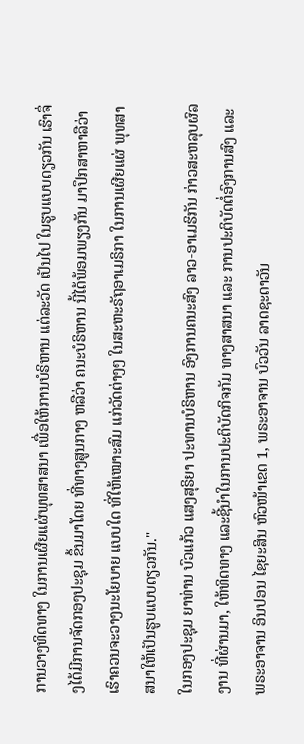ການວາງທິດທາງ ໃນການເຜີຍແຜ່ພຸທສາສນາ ເພື່ອໃຫ້ການບໍຣິຫານ ແຕ່ລະວັດ ເປັນໄປ ໃນຮູບແບບດຽວກັນ ເຮົາຈຶ່ງໄດ້ມີການຈັດກອງປະຊຸມ ຂຶ້ນມາໂດຍ ທີ່ທາງສູນກາງ ຫລືວ່າ ຄນະບໍຣິຫານ ນີ້ໄດ້ພ້ອມພຽງກັນ ມາປຶກສາຫາລືວ່າ ເຮົາຄວນຈະວາງນະໂຍບາຍ ແບບໃດ ທີ່ໃຫ້ເໝາະສົມ ແກ່ວັດຕ່າງໆ ໃນສະຫະຣັຖອາເມຣິກາ ໃນການເຜີຍແຜ່ ພຸທສາສນາໃຫ້ເປັນຮູບແບບດຽວກັນ."
ໃນກອງປະຊຸມ ຍາທ່ານ ບົວແກ້ວ ແສງສຸຣິຍາ ປະທານບໍຣິຫານ ອົງການຄນະສົງ ລາວ-ອາເມຮິກັນ ກ່າວສະຫລຸບຜົລງານ ທີ່ຜ່ານມາ, ໃຫ້ທິດທາງ ແລະຊີ້ນຳໃນການປະຕິບັດກິຈກັມ ທາງສາສນາ ແລະ ການປະຕິບັດຕໍ່ອົງການສົງ ແລະ ພຣະອາຈານ ອິນປອນ ໄຊຍະສິນ ຫົວໜ້າເຂດ 1, ພຣະອາຈານ ບົວວັນ ລາດຊະດາວັນ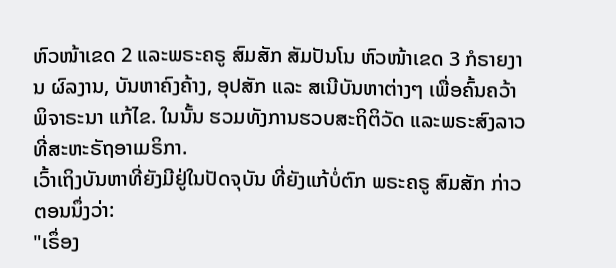ຫົວໜ້າເຂດ 2 ແລະພຣະຄຣູ ສົມສັກ ສັມປັນໂນ ຫົວໜ້າເຂດ 3 ກໍຣາຍງານ ຜົລງານ, ບັນຫາຄົງຄ້າງ, ອຸປສັກ ແລະ ສເນີບັນຫາຕ່າງໆ ເພື່ອຄົ້ນຄວ້າ ພິຈາຣະນາ ແກ້ໄຂ. ໃນນັ້ນ ຮວມທັງການຮວບສະຖິຕິວັດ ແລະພຣະສົງລາວ ທີ່ສະຫະຣັຖອາເມຣິກາ.
ເວົ້າເຖິງບັນຫາທີ່ຍັງມີຢູ່ໃນປັດຈຸບັນ ທີ່ຍັງແກ້ບໍ່ຕົກ ພຣະຄຣູ ສົມສັກ ກ່າວຕອນນຶ່ງວ່າ:
"ເຣຶ່ອງ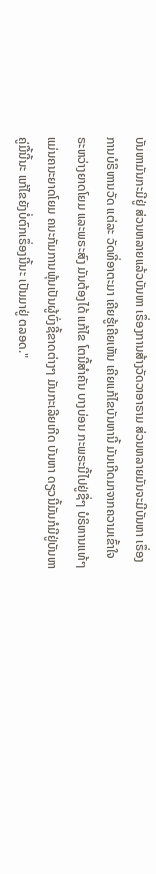ບັນຫາມັນກະມີຢູ່ ສ່ວນຫລາຍແລ້ວບັນຫາ ເຣຶ່ອງການສ້າງວັດວາອາຣາມ ສ່ວນຫລາຍມັນຈະມີບັນຫາ ເຣຶ່ອງການບໍຣິຫານວັດ ແຕ່ລະ ວັດທີ່ອາຕະມາ ເຄີຍຮູ້ເຄີຍເຫັນ ເຄີຍແກ້ໄຂບັນຫານີ້ ມັນເກີດມາຈາກຄວາມເຂົ້າໃຈ ຣະຫວ່າງຍາດໂຍມ ແລະພຣະສົງ ມັນຕ້ອງໄດ້ ແກ້ໄຂ ໂຕນີ້ສໍາຄັນ ບາງບ່ອນ ກະພຣະນີ້ໄປຢູ່ຊື່ໆ ບໍຣິຫານແທ້ໆແມ່ນຄນະຍາດໂຍມ ຄນະກັມການພຸ້ນເປັນຜູ້ບົ່ງຊີ້ຂາດຕ່າງໆ ມັນກະເລີຍເກີດ ບັນຫາ ດຽວນີ້ມັນກໍມີຢູ່ບັນຫາ ຄູ່ມື້ນີ້ນະ ແກ້ໄຂຍັງບໍ່ຕົກເຣຶ່ອງນີ້ນະ ເປັນມາຢູ່ ຕລອດ."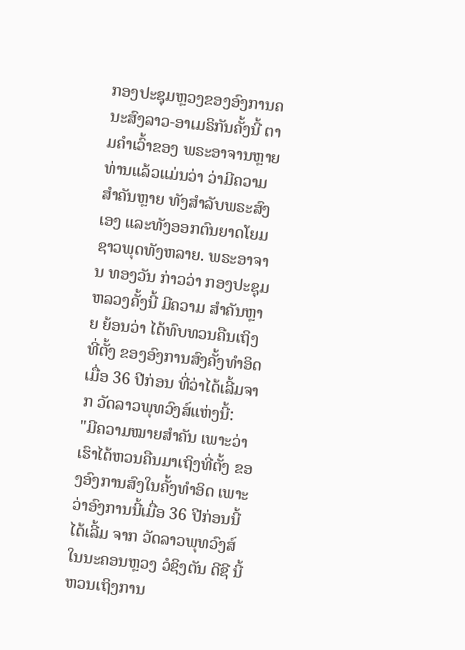ກອງປະຊຸມຫຼວງຂອງອົງການຄນະສົງລາວ-ອາເມຣິກັນຄັ້ງນີ້ ຕາມຄໍາເວົ້າຂອງ ພຣະອາຈານຫຼາຍທ່ານແລ້ວແມ່ນວ່າ ວ່າມີຄວາມສໍາຄັນຫຼາຍ ທັງສໍາລັບພຣະສົງເອງ ແລະທັງອອກຕົນຍາດໂຍມ ຊາວພຸດທັງຫລາຍ. ພຣະອາຈານ ທອງວັນ ກ່າວວ່າ ກອງປະຊຸມຫລວງຄັ້ງນີ້ ມີຄວາມ ສຳຄັນຫຼາຍ ຍ້ອນວ່າ ໄດ້ທົບທວນຄືນເຖິງທີ່ຕັ້ງ ຂອງອົງການສົງຄັ້ງທຳອິດ ເມື່ອ 36 ປີກ່ອນ ທີ່ວ່າໄດ້ເລີ້ມຈາກ ວັດລາວພຸທວົງສ໌ແຫ່ງນີ້:
"ມີຄວາມໝາຍສໍາຄັນ ເພາະວ່າເຮົາໄດ້ຫວນຄືນມາເຖິງທີ່ຕັ້ງ ຂອງອົງການສົງໃນຄັ້ງທໍາອິດ ເພາະວ່າອົງການນີ້ເມື່ອ 36 ປີກ່ອນນີ້ໄດ້ເລີ້ມ ຈາກ ວັດລາວພຸທວົງສ໌ ໃນນະຄອນຫຼວງ ວໍຊິງຕັນ ດີຊີ ນີ້ ຫວນເຖິງການ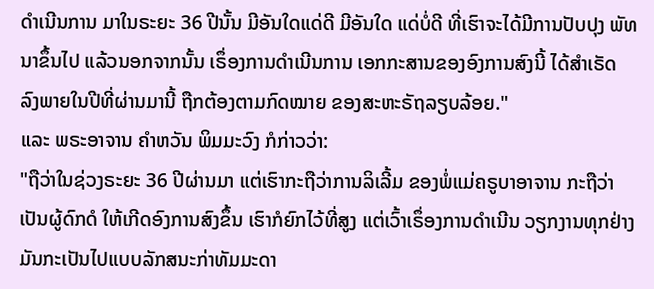ດໍາເນີນການ ມາໃນຣະຍະ 36 ປີນັ້ນ ມີອັນໃດແດ່ດີ ມີອັນໃດ ແດ່ບໍ່ດີ ທີ່ເຮົາຈະໄດ້ມີການປັບປຸງ ພັທນາຂຶ້ນໄປ ແລ້ວນອກຈາກນັ້ນ ເຣຶ່ອງການດໍາເນີນການ ເອກກະສານຂອງອົງການສົງນີ້ ໄດ້ສໍາເຣັດ ລົງພາຍໃນປີທີ່ຜ່ານມານີ້ ຖືກຕ້ອງຕາມກົດໝາຍ ຂອງສະຫະຣັຖລຽບລ້ອຍ."
ແລະ ພຣະອາຈານ ຄໍາຫວັນ ພິມມະວົງ ກໍກ່າວວ່າ:
"ຖືວ່າໃນຊ່ວງຣະຍະ 36 ປີຜ່ານມາ ແຕ່ເຮົາກະຖືວ່າການລິເລີ້ມ ຂອງພໍ່ແມ່ຄຣູບາອາຈານ ກະຖືວ່າເປັນຜູ້ດົກດໍ ໃຫ້ເກີດອົງການສົງຂຶ້ນ ເຮົາກໍຍົກໄວ້ທີ່ສູງ ແຕ່ເວົ້າເຣຶ່ອງການດໍາເນີນ ວຽກງານທຸກຢ່າງມັນກະເປັນໄປແບບລັກສນະກ່າທັມມະດາ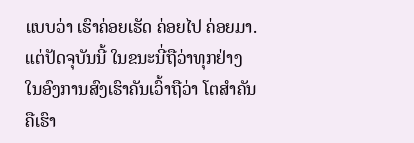ແບບວ່າ ເຮົາຄ່ອຍເຮັດ ຄ່ອຍໄປ ຄ່ອຍມາ. ແຕ່ປັດຈຸບັນນີ້ ໃນຂນະນີ່ຖືວ່າທຸກຢ່າງ ໃນອົງການສົງເຮົາຄັນເວົ້າຖືວ່າ ໂຕສໍາຄັນຄືເຮົາ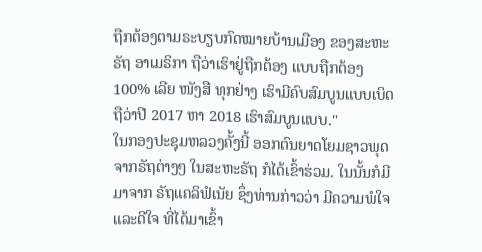ຖືກຕ້ອງຕາມຣະບຽບກົດໝາຍບ້ານເມືອງ ຂອງສະຫະຣັຖ ອາເມຣິກາ ຖືວ່າເຮົາຢູ່ຖືກຕ້ອງ ແບບຖືກຕ້ອງ 100% ເລີຍ ໜັງສື ທຸກຢ່າງ ເຮົາມີຄົບສົມບູນແບບເບິດ ຖືວ່າປີ 2017 ຫາ 2018 ເຮົາສົມບູນແບບ."
ໃນກອງປະຊຸມຫລວງຄັ້ງນີ້ ອອກຕົນຍາດໂຍມຊາວພຸດຈາກຣັຖຕ່າງໆ ໃນສະຫະຣັຖ ກໍໄດ້ເຂົ້າຮ່ວມ. ໃນນັ້ນກໍມີມາຈາກ ຣັຖແຄລິຟໍເນັຍ ຊຶ່ງທ່ານກ່າວວ່າ ມີຄວາມພໍໃຈແລະດີໃຈ ທີ່ໄດ້ມາເຂົ້າ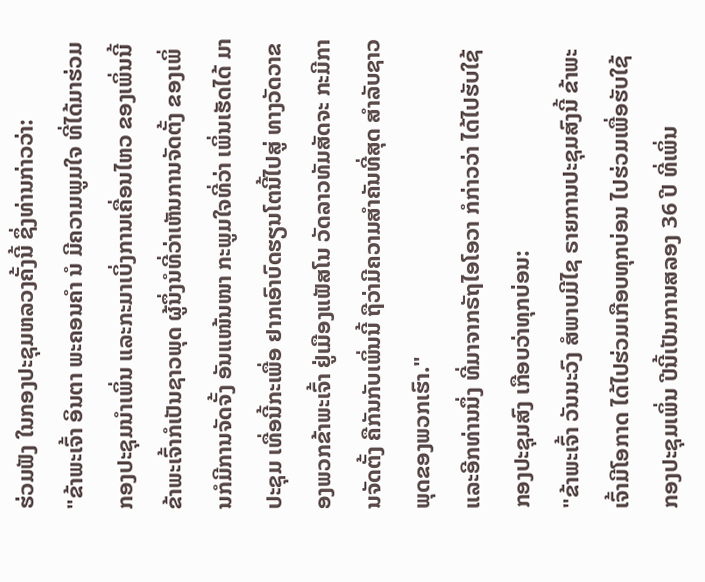ຮ່ວມຟັງ ໃນກອງປະຊຸມຫລວງຄັ້ງນີ້ ຊຶ່ງທ່ານກ່າວວ່າ:
"ຂ້າພະເຈົ້າ ອິນຕາ ພະຄອນຄໍາ ນໍ ມີຄວາມພູມໃຈ ທີ່ໄດ້ມາຮ່ວມກອງປະຊຸມນໍາເພິ່ນ ແລະກະມາເບິ່ງການເຄື່ອນໄຫວ ຂອງເພິ່ນນີ້ ຂ້າພະເຈົ້າກໍເປັນຊາວພຸດ ຜູ້ນຶ່ງນໍທີ່ວ່າເຫັນການຈັດຕັ້ງ ຂອງເພິ່ນກໍມີການຈັດຈັ້ງ ອັນແໜ້ນໜາ ກະພູມໃຈທີ່ວ່າ ເພິ່ນເຮັດໄດ້ ມາປະຊຸມ ເທື່ອນີ້ກະເພື່ອ ຢາກເອົາບົດຮຽນໂຕນີ້ໄປສູ່ ທາງວັດວາຂອງພວກຂ້າພະເຈົ້າ ຢູ່ເມືອງແຟັສໂນ ວັດລາວທັມສັດຈະ ກະມີການຈັດຕັ້ງ ຄືກັນກັບເພິ່ນນີ້ ຖືວ່າມີຄວາມສໍາຄັນທີ່ສຸດ ສໍາລັບຊາວພຸດຂອງພວກເຮົາ."
ແລະອີກທ່ານນຶ່ງ ທີ່ມາຈາກຣັຖໄອໂອວາ ກໍກ່າວວ່າ ໄດ້ໄປຮັບໃຊ້ກອງປະຊຸມສົງ ເກືອບວ່າທຸກບ່ອນ:
"ຂ້າພະເຈົ້າ ວັນນະວົງ ສໍພາບມີໄຊ ຣາຍການປະຊຸມສົງນີ້ ຂ້າພະເຈົ້າມີໂອກາດ ໄດ້ໄປຮ່ວມເກືອບທຸກບ່ອນ ໄປຮ່ວມເພື່ອຮັບໃຊ້ ກອງປະຊຸມເພິ່ນ ປີນີ້ເປັນການສລອງ 36 ປີ ທີ່ເພິ່ນ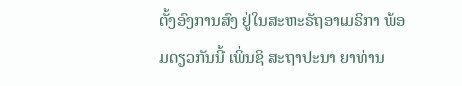ຕັ້ງອົງການສົງ ຢູ່ໃນສະຫະຣັຖອາເມຣິກາ ພ້ອມດຽວກັນນີ້ ເພິ່ນຊິ ສະຖາປະນາ ຍາທ່ານ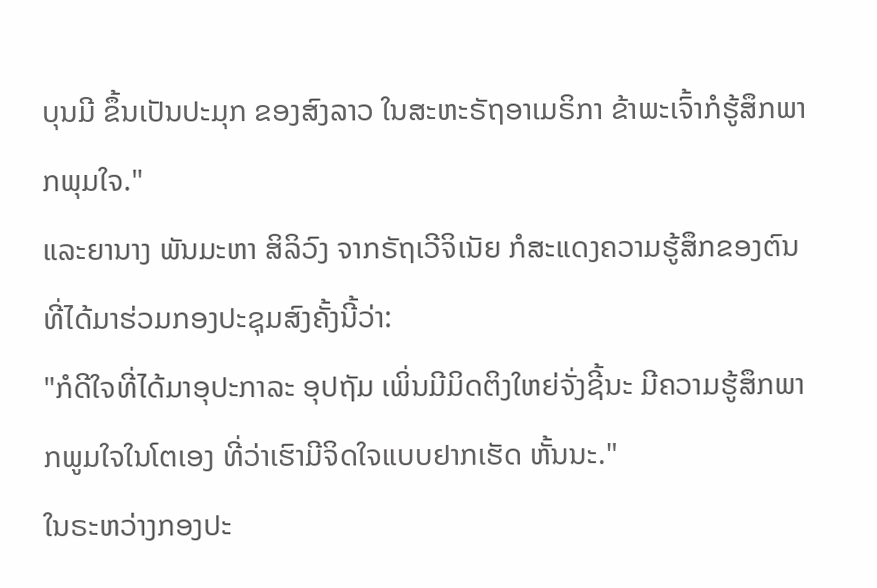ບຸນມີ ຂຶ້ນເປັນປະມຸກ ຂອງສົງລາວ ໃນສະຫະຣັຖອາເມຣິກາ ຂ້າພະເຈົ້າກໍຮູ້ສຶກພາກພຸມໃຈ."
ແລະຍານາງ ພັນມະຫາ ສິລິວົງ ຈາກຣັຖເວີຈິເນັຍ ກໍສະແດງຄວາມຮູ້ສຶກຂອງຕົນ ທີ່ໄດ້ມາຮ່ວມກອງປະຊຸມສົງຄັ້ງນີ້ວ່າ:
"ກໍດີໃຈທີ່ໄດ້ມາອຸປະກາລະ ອຸປຖັມ ເພິ່ນມີມິດຕິງໃຫຍ່ຈັ່ງຊີ້ນະ ມີຄວາມຮູ້ສຶກພາກພູມໃຈໃນໂຕເອງ ທີ່ວ່າເຮົາມີຈິດໃຈແບບຢາກເຮັດ ຫັ້ນນະ."
ໃນຣະຫວ່າງກອງປະ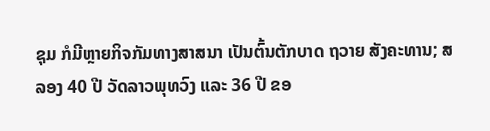ຊຸມ ກໍມີຫຼາຍກິຈກັມທາງສາສນາ ເປັນຕົ້ນຕັກບາດ ຖວາຍ ສັງຄະທານ; ສລອງ 40 ປີ ວັດລາວພຸທວົງ ແລະ 36 ປີ ຂອ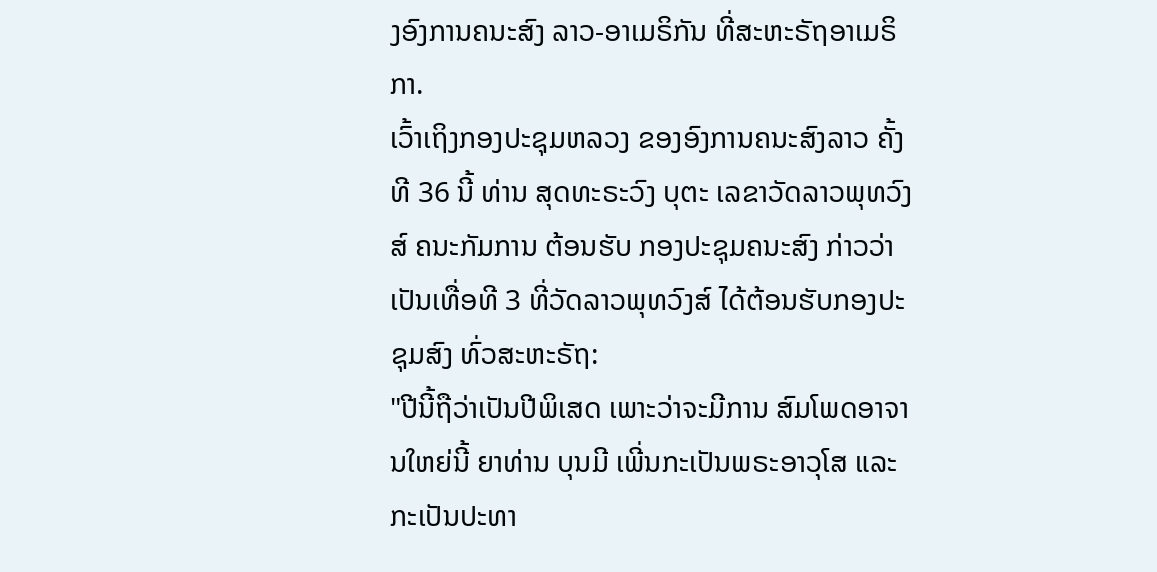ງອົງການຄນະສົງ ລາວ-ອາເມຣິກັນ ທີ່ສະຫະຣັຖອາເມຣິກາ.
ເວົ້າເຖິງກອງປະຊຸມຫລວງ ຂອງອົງການຄນະສົງລາວ ຄັ້ງທີ 36 ນີ້ ທ່ານ ສຸດທະຣະວົງ ບຸຕະ ເລຂາວັດລາວພຸທວົງສ໌ ຄນະກັມການ ຕ້ອນຮັບ ກອງປະຊຸມຄນະສົງ ກ່າວວ່າເປັນເທື່ອທີ 3 ທີ່ວັດລາວພຸທວົງສ໌ ໄດ້ຕ້ອນຮັບກອງປະຊຸມສົງ ທົ່ວສະຫະຣັຖ:
"ປີນີ້ຖືວ່າເປັນປີພິເສດ ເພາະວ່າຈະມີການ ສົມໂພດອາຈານໃຫຍ່ນີ້ ຍາທ່ານ ບຸນມີ ເພີ່ນກະເປັນພຣະອາວຸໂສ ແລະກະເປັນປະທາ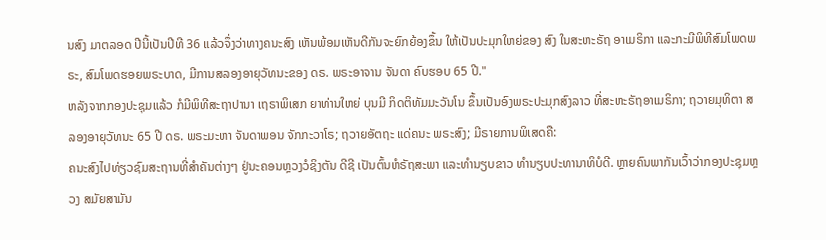ນສົງ ມາຕລອດ ປີນີ້ເປັນປີທີ 36 ແລ້ວຈຶ່ງວ່າທາງຄນະສົງ ເຫັນພ້ອມເຫັນດີກັນຈະຍົກຍ້ອງຂຶ້ນ ໃຫ້ເປັນປະມຸກໃຫຍ່ຂອງ ສົງ ໃນສະຫະຣັຖ ອາເມຣິກາ ແລະກະມີພິທີສົມໂພດພຣະ, ສົມໂພດຮອຍພຣະບາດ, ມີການສລອງອາຍຸວັທນະຂອງ ດຣ. ພຣະອາຈານ ຈັນດາ ຄົບຮອບ 65 ປີ."
ຫລັງຈາກກອງປະຊຸມແລ້ວ ກໍມີພິທີສະຖາປານາ ເຖຣາພິເສກ ຍາທ່ານໃຫຍ່ ບຸນມີ ກິດຕິທັມມະວັນໂນ ຂຶ້ນເປັນອົງພຣະປະມຸກສົງລາວ ທີ່ສະຫະຣັຖອາເມຣິກາ; ຖວາຍມຸທິຕາ ສລອງອາຍຸວັທນະ 65 ປີ ດຣ. ພຣະມະຫາ ຈັນດາພອນ ຈັກກະວາໂຣ; ຖວາຍອັຕຖະ ແດ່ຄນະ ພຣະສົງ; ມີຣາຍການພິເສດຄື:
ຄນະສົງໄປທ່ຽວຊົມສະຖານທີ່ສຳຄັນຕ່າງໆ ຢູ່ນະຄອນຫຼວງວໍຊິງຕັນ ດີຊີ ເປັນຕົ້ນຫໍຣັຖສະພາ ແລະທຳນຽບຂາວ ທຳນຽບປະທານາທິບໍດີ. ຫຼາຍຄົນພາກັນເວົ້າວ່າກອງປະຊຸມຫຼວງ ສມັຍສາມັນ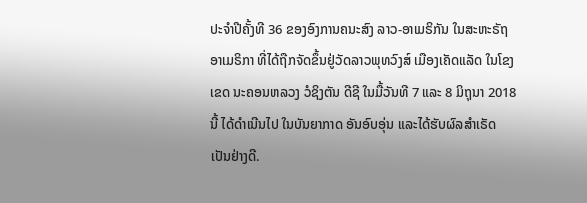ປະຈຳປີຄັ້ງທີ 36 ຂອງອົງການຄນະສົງ ລາວ-ອາເມຣິກັນ ໃນສະຫະຣັຖອາເມຣິກາ ທີ່ໄດ້ຖືກຈັດຂຶ້ນຢູ່ວັດລາວພຸທວົງສ໌ ເມືອງເຄັດແລັດ ໃນໂຂງເຂດ ນະຄອນຫລວງ ວໍຊິງຕັນ ດີຊີ ໃນມື້ວັນທີ 7 ແລະ 8 ມິຖຸນາ 2018 ນີ້ ໄດ້ດຳເນີນໄປ ໃນບັນຍາກາດ ອັນອົບອຸ່ນ ແລະໄດ້ຮັບຜົລສໍາເຣັດ ເປັນຢ່າງດີ.